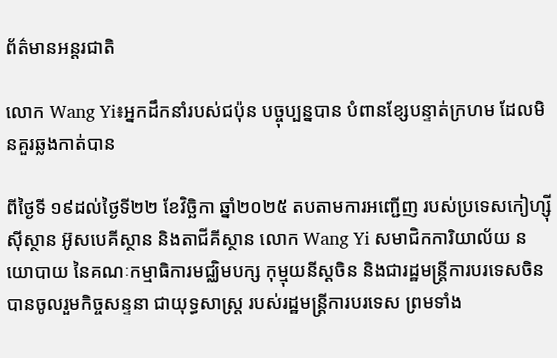ព័ត៌មានអន្តរជាតិ

លោក Wang Yi៖អ្នកដឹកនាំរបស់ជប៉ុន បច្ចុប្បន្នបាន បំពានខ្សែបន្ទាត់ក្រហម ដែលមិនគួរឆ្លងកាត់បាន

ពីថ្ងៃទី ១៩ដល់ថ្ងៃទី២២ ខែវិច្ឆិកា ឆ្នាំ២០២៥ តបតាមការអញ្ជើញ របស់ប្រទេសកៀហ្ស៊ីស៊ីស្ថាន អ៊ូសបេគីស្ថាន និងតាជីគីស្ថាន លោក Wang Yi សមាជិកការិយាល័យ នយោបាយ នៃគណៈកម្មាធិការមជ្ឈិមបក្ស កុម្មុយនីស្តចិន និងជារដ្ឋមន្ត្រីការបរទេសចិន បានចូលរួមកិច្ចសន្ទនា ជាយុទ្ធសាស្ត្រ របស់រដ្ឋមន្រ្តីការបរទេស ព្រមទាំង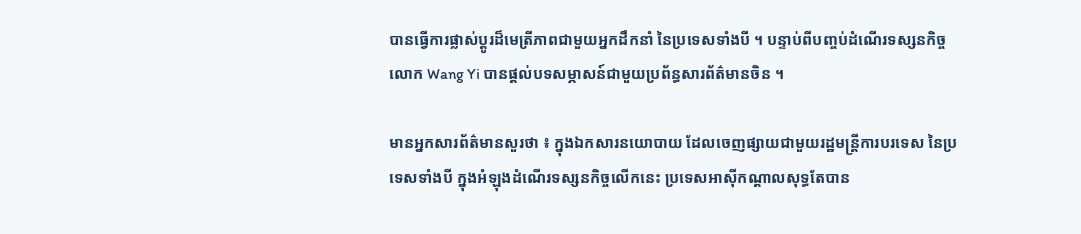បានធ្វើការផ្លាស់ប្តូរដ៏មេត្រីភាពជាមួយអ្នកដឹកនាំ នៃប្រទេសទាំងបី ។ បន្ទាប់ពីបញ្ចប់ដំណើរទស្សនកិច្ច លោក Wang Yi បានផ្តល់បទសម្ភាសន៍ជាមួយប្រព័ន្ធសារព័ត៌មានចិន ។

មានអ្នកសារព័ត៌មានសួរថា ៖ ក្នុងឯកសារនយោបាយ ដែលចេញផ្សាយជាមួយរដ្ឋមន្ត្រីការបរទេស នៃប្រទេសទាំងបី ក្នុងអំឡុងដំណើរទស្សនកិច្ចលើកនេះ ប្រទេសអាស៊ីកណ្តាលសុទ្ធតែបាន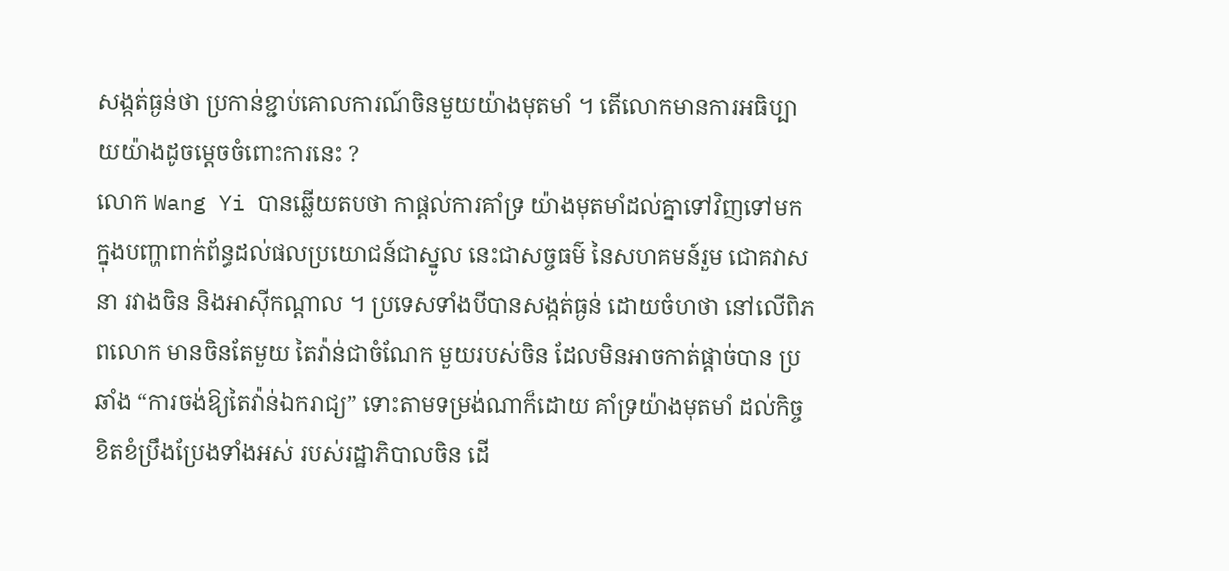សង្កត់ធ្ងន់ថា ប្រកាន់ខ្ជាប់គោលការណ៍ចិនមួយយ៉ាងមុតមាំ ។ តើលោកមានការអធិប្បាយយ៉ាងដូចម្តេចចំពោះការនេះ ?
លោក Wang Yi បានឆ្លើយតបថា កាផ្តល់ការគាំទ្រ យ៉ាងមុតមាំដល់គ្នាទៅវិញទៅមក ក្នុងបញ្ហាពាក់ព័ន្ធដល់ផលប្រយោជន៍ជាស្នូល នេះជាសច្ចធម៌ នៃសហគមន៍រួម ជោគវាសនា រវាងចិន និងអាស៊ីកណ្តាល ។ ប្រទេសទាំងបីបានសង្កត់ធ្ងន់ ដោយចំហថា នៅលើពិភពលោក មានចិនតែមួយ តៃវ៉ាន់ជាចំណែក មួយរបស់ចិន ដែលមិនអាចកាត់ផ្តាច់បាន ប្រឆាំង “ការចង់ឱ្យតៃវ៉ាន់ឯករាជ្យ” ទោះតាមទម្រង់ណាក៏ដោយ គាំទ្រយ៉ាងមុតមាំ ដល់កិច្ចខិតខំប្រឹងប្រែងទាំងអស់ របស់រដ្ឋាភិបាលចិន ដើ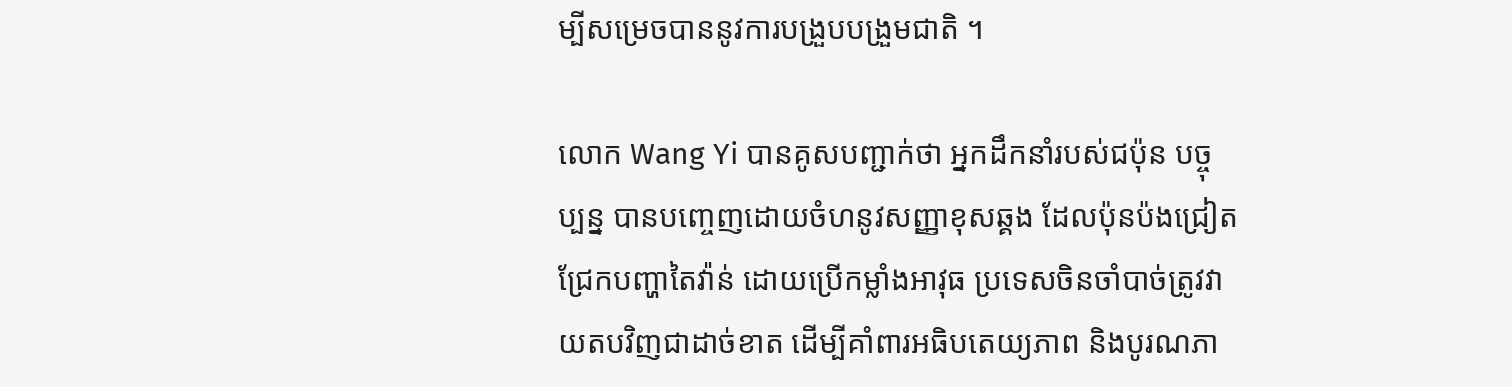ម្បីសម្រេចបាននូវការបង្រួបបង្រួមជាតិ ។

លោក Wang Yi បានគូសបញ្ជាក់ថា អ្នកដឹកនាំរបស់ជប៉ុន បច្ចុប្បន្ន បានបញ្ចេញដោយចំហនូវសញ្ញាខុសឆ្គង ដែលប៉ុនប៉ងជ្រៀតជ្រែកបញ្ហាតៃវ៉ាន់ ដោយប្រើកម្លាំងអាវុធ ប្រទេសចិនចាំបាច់ត្រូវវាយតបវិញជាដាច់ខាត ដើម្បីគាំពារអធិបតេយ្យភាព និងបូរណភា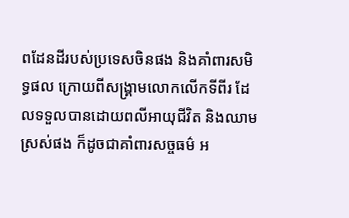ពដែនដីរបស់ប្រទេសចិនផង និងគាំពារសមិទ្ធផល ក្រោយពីសង្គ្រាមលោកលើកទីពីរ ដែលទទួលបានដោយពលីអាយុជីវិត និងឈាមស្រស់ផង ក៏ដូចជាគាំពារសច្ចធម៌ អ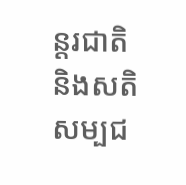ន្តរជាតិនិងសតិសម្បជ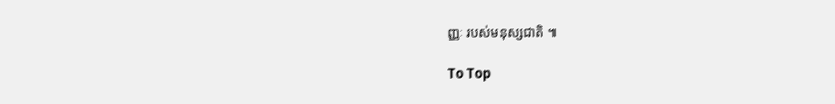ញ្ញៈ របស់មនុស្សជាតិ ៕

To Top